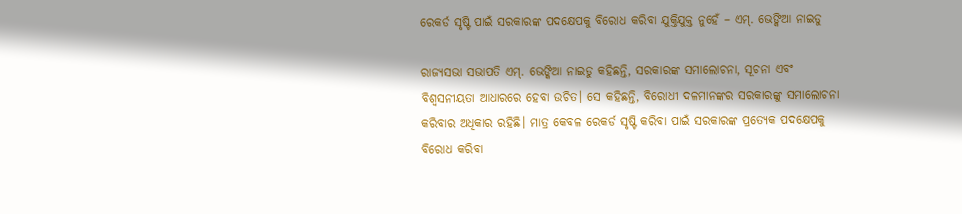ରେକର୍ଡ ସୃଷ୍ଟି ପାଇଁ ସରକାରଙ୍କ ପଦକ୍ଷେପକୁ ବିରୋଧ କରିବା ଯୁକ୍ତିଯୁକ୍ତ ନୁହେଁ – ଏମ୍‍. ଭେଙ୍କିଆ ନାଇଡୁ

ରାଜ୍ୟସଭା ସଭାପତି ଏମ୍‍. ଭେଙ୍କିଆ ନାଇଡୁ କହିଛନ୍ତି, ସରକାରଙ୍କ ସମାଲୋଚନା, ସୂଚନା ଏବଂ ବିଶ୍ୱସନୀୟତା ଆଧାରରେ ହେବା ଉଚିତ। ସେ କହିଛନ୍ତି, ବିରୋଧୀ ଦଳମାନଙ୍କର ସରକାରଙ୍କୁ ସମାଲୋଚନା କରିବାର ଅଧିକାର ରହିଛି। ମାତ୍ର କେବଳ ରେକର୍ଡ ସୃଷ୍ଟି କରିବା ପାଇଁ ସରକାରଙ୍କ ପ୍ରତ୍ୟେକ ପଦକ୍ଷେପକୁ ବିରୋଧ କରିବା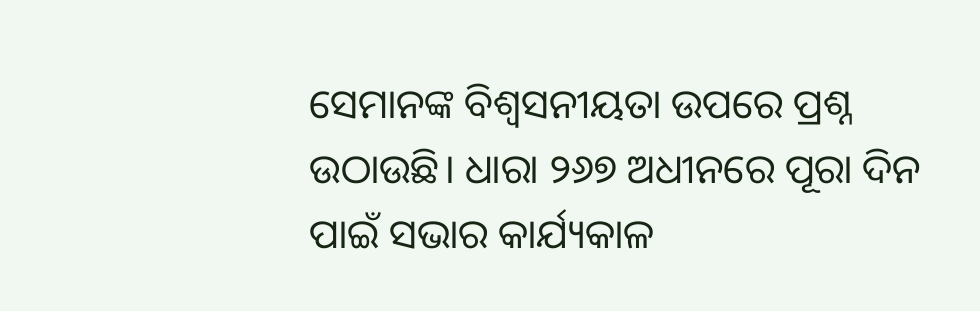ସେମାନଙ୍କ ବିଶ୍ୱସନୀୟତା ଉପରେ ପ୍ରଶ୍ନ ଉଠାଉଛି। ଧାରା ୨୬୭ ଅଧୀନରେ ପୂରା ଦିନ ପାଇଁ ସଭାର କାର୍ଯ୍ୟକାଳ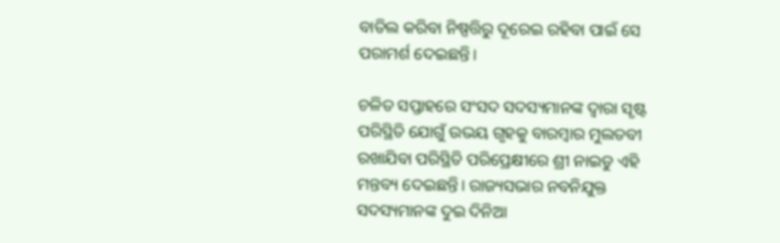ବାତିଲ କରିବା ନିଷ୍ପତ୍ତିରୁ ଦୂରେଇ ରହିବା ପାଇଁ ସେ ପରାମର୍ଶ ଦେଇଛନ୍ତି।

ଚଳିତ ସପ୍ତାହରେ ସଂସଦ ସଦସ୍ୟମାନଙ୍କ ଦ୍ୱାରା ସୃଷ୍ଟ ପରିସ୍ଥିତି ଯୋଗୁଁ ଉଭୟ ଗୃହକୁ ବାରମ୍ବାର ମୁଲତବୀ ରଖାଯିବା ପରିସ୍ଥିତି ପରିପ୍ରେକ୍ଷୀରେ ଶ୍ରୀ ନାଇଡୁ ଏହି ମନ୍ତବ୍ୟ ଦେଇଛନ୍ତି। ରାଜ୍ୟସଭାର ନବନିଯୁକ୍ତ ସଦସ୍ୟମାନଙ୍କ ଦୁଇ ଦିନିଆ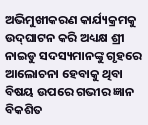ଅଭିମୁଖୀକରଣ କାର୍ଯ୍ୟକ୍ରମକୁ ଉଦ୍‍ଘାଟନ କରି ଅଧ୍ୟକ୍ଷ ଶ୍ରୀ ନାଇଡୁ ସଦସ୍ୟମାନଙ୍କୁ ଗୃହରେ ଆଲୋଚନା ହେବାକୁ ଥିବା ବିଷୟ ଉପରେ ଗଭୀର ଜ୍ଞାନ ବିକଶିତ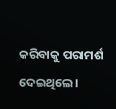କରିବାକୁ ପରାମର୍ଶ ଦେଇଥିଲେ।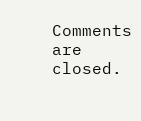Comments are closed.